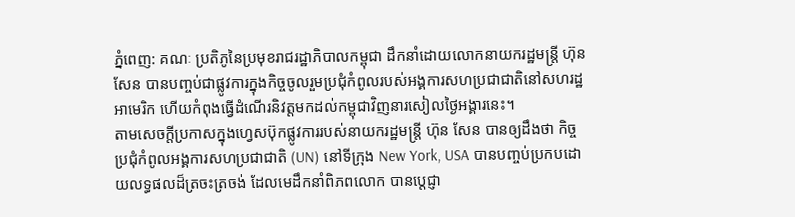ភ្នំពេញ: គណៈ ប្រតិភូនៃប្រមុខរាជរដ្ឋាភិបាលកម្ពុជា ដឹកនាំដោយលោកនាយករដ្ឋមន្ត្រី ហ៊ុន សែន បានបញ្ចប់ជាផ្លូវការក្នុងកិច្ចចូលរួមប្រជុំកំពូលរបស់អង្គការសហប្រជាជាតិនៅសហរដ្ឋអាមេរិក ហើយកំពុងធ្វើដំណើរនិវត្តមកដល់កម្ពុជាវិញនារសៀលថ្ងៃអង្គារនេះ។
តាមសេចក្តីប្រកាសក្នុងហ្វេសប៊ុកផ្លូវការរបស់នាយករដ្ឋមន្ត្រី ហ៊ុន សែន បានឲ្យដឹងថា កិច្ចប្រជុំកំពូលអង្គការសហប្រជាជាតិ (UN) នៅទីក្រុង New York, USA បានបញ្ចប់ប្រកបដោយលទ្ធផលដ៏ត្រចះត្រចង់ ដែលមេដឹកនាំពិភពលោក បានប្តេជ្ញា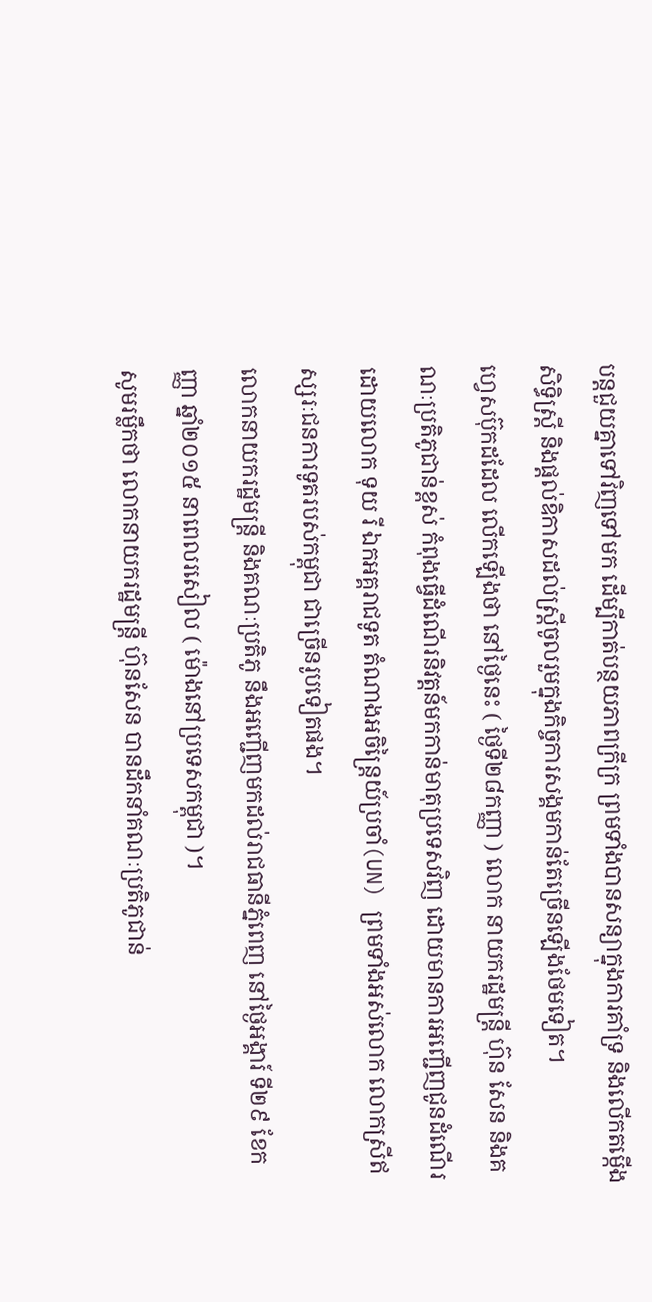បន្តជួយគ្នាទៅវិញទៅមក ដើម្បីកាត់បន្ថយភាពក្រីក្រ ព្រមទាំងបានសន្យាក្នុងការគាំទ្រ និងលើកតម្កើងសិទ្ធិស្ត្រី និងផ្តល់ឧិកាសដល់ស្ត្រីចូលរួមក្នុងកិច្ចការសង្គមកាន់តែច្រើនឡើងថែមទៀត។
ហ្វេសប៊ុកដដែល លើកឡើងថា នៅថ្ងៃនេះ ( ថ្ងៃទី២៨កញ្ញា ) លោក នាយករដ្ឋមន្ត្រី ហ៊ុន សែន និងគណៈប្រតិភូជាន់ខ្ពស់ កំពុងធ្វើដំណើរនិវត្តន៍មកកាន់មាតុប្រទេសវិញ ដោយមានការអញ្ជើញជូនដំណើរដោយលោក ទុយ រី ឯកអគ្គរាជទូត តំណាងអចិន្រៃ្តយ៍ប្រចាំ(UN) ព្រមទាំងអស់លោក លោកស្រីឥស្សរៈជនការទូតរបស់កម្ពុជា ជាច្រើនរូបទៀតផង។
លោកនាយករដ្ឋមន្ត្រី និងគណៈប្រតិភូ នឹងអញ្ជើញមកដល់រាជធានីភ្នំពេញ នៅថ្ងៃអង្គារ៍ ទី២៩ ខែកញ្ញា ឆ្នាំ២០១៥ នាពេលរសៀល ( ម៉ោងនៅប្រទេសកម្ពុជា )។
សូមរម្លឹកថា លោកនាយករដ្ឋមន្ត្រី ហ៊ុនសែន បានដឹកនាំគណៈប្រតិភូជាន់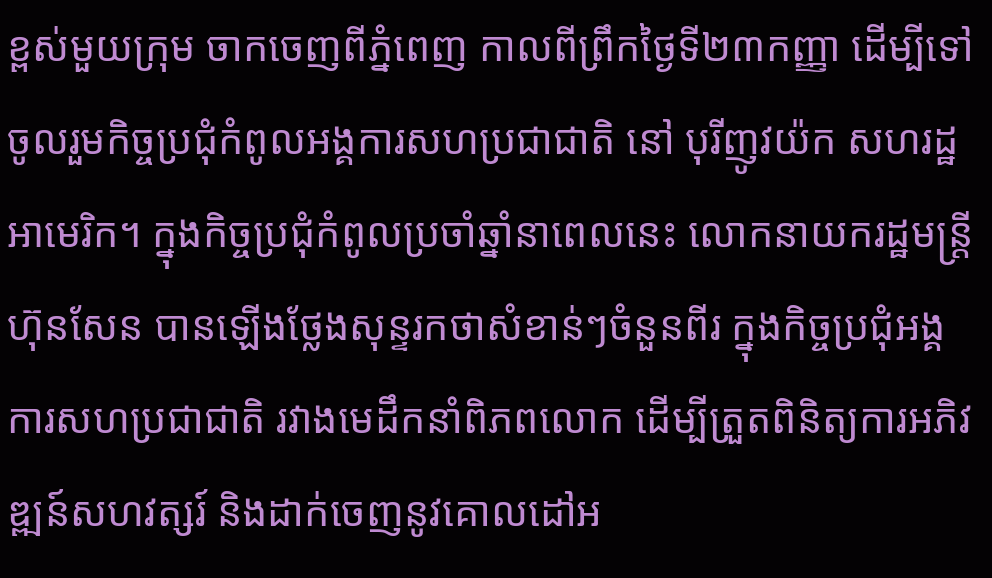ខ្ពស់មួយក្រុម ចាកចេញពីភ្នំពេញ កាលពីព្រឹកថ្ងៃទី២៣កញ្ញា ដើម្បីទៅចូលរួមកិច្ចប្រជុំកំពូលអង្គការសហប្រជាជាតិ នៅ បុរីញូវយ៉ក សហរដ្ឋអាមេរិក។ ក្នុងកិច្ចប្រជុំកំពូលប្រចាំឆ្នាំនាពេលនេះ លោកនាយករដ្ឋមន្ត្រី ហ៊ុនសែន បានឡើងថ្លែងសុន្ទរកថាសំខាន់ៗចំនួនពីរ ក្នុងកិច្ចប្រជុំអង្គការសហប្រជាជាតិ រវាងមេដឹកនាំពិភពលោក ដើម្បីត្រួតពិនិត្យការអភិវឌ្ឍន៍សហវត្សរ៍ និងដាក់ចេញនូវគោលដៅអ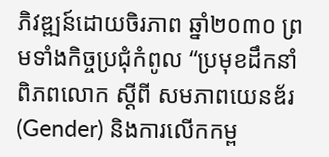ភិវឌ្ឍន៍ដោយចិរភាព ឆ្នាំ២០៣០ ព្រមទាំងកិច្ចប្រជុំកំពូល “ប្រមុខដឹកនាំពិភពលោក ស្តីពី សមភាពយេនឌ័រ (Gender) និងការលើកកម្ព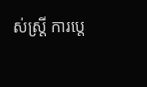ស់ស្ត្រី ការប្តេ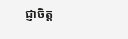ជ្ញាចិត្ត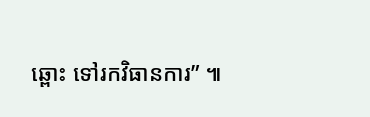ឆ្ពោះ ទៅរកវិធានការ” ៕